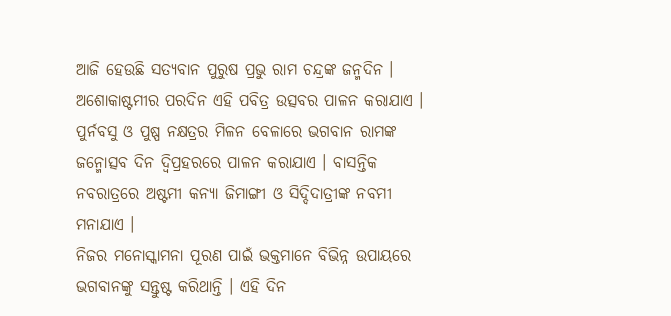ଆଜି ହେଉଛି ସତ୍ୟବାନ ପୁରୁଷ ପ୍ରଭୁ ରାମ ଚନ୍ଦ୍ରଙ୍କ ଜନ୍ମଦିନ । ଅଶୋକାଷ୍ଟମୀର ପରଦିନ ଏହି ପବିତ୍ର ଉତ୍ସବର ପାଳନ କରାଯାଏ । ପୁର୍ନବସୁ ଓ ପୁଷ୍ପ ନକ୍ଷତ୍ରର ମିଳନ ବେଳାରେ ଭଗବାନ ରାମଙ୍କ ଜନ୍ମୋତ୍ସବ ଦିନ ଦ୍ବିପ୍ରହରରେ ପାଳନ କରାଯାଏ । ବାସନ୍ତିକ ନବରାତ୍ରରେ ଅଷ୍ଟମୀ କନ୍ୟା ଜିମାଙ୍ଗୀ ଓ ସିଦ୍ଦିଦାତ୍ରୀଙ୍କ ନବମୀ ମନାଯାଏ ।
ନିଜର ମନୋସ୍କାମନା ପୂରଣ ପାଇଁ ଭକ୍ତମାନେ ବିଭିନ୍ନ ଉପାୟରେ ଭଗବାନଙ୍କୁ ସନ୍ତୁଷ୍ଟ କରିଥାନ୍ତି । ଏହି ଦିନ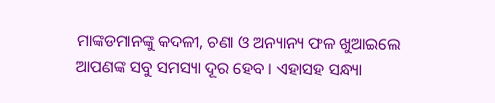ମାଙ୍କଡମାନଙ୍କୁ କଦଳୀ, ଚଣା ଓ ଅନ୍ୟାନ୍ୟ ଫଳ ଖୁଆଇଲେ ଆପଣଙ୍କ ସବୁ ସମସ୍ୟା ଦୂର ହେବ । ଏହାସହ ସନ୍ଧ୍ୟା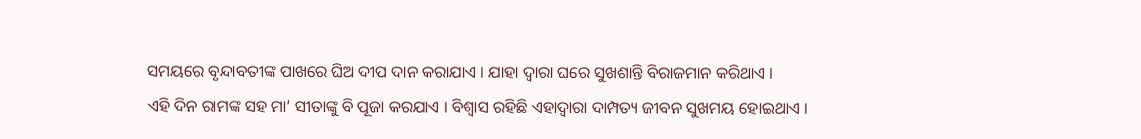ସମୟରେ ବୃନ୍ଦାବତୀଙ୍କ ପାଖରେ ଘିଅ ଦୀପ ଦାନ କରାଯାଏ । ଯାହା ଦ୍ବାରା ଘରେ ସୁଖଶାନ୍ତି ବିରାଜମାନ କରିଥାଏ ।
ଏହି ଦିନ ରାମଙ୍କ ସହ ମା’ ସୀତାଙ୍କୁ ବି ପୂଜା କରଯାଏ । ବିଶ୍ବାସ ରହିଛି ଏହାଦ୍ବାରା ଦାମ୍ପତ୍ୟ ଜୀବନ ସୁଖମୟ ହୋଇଥାଏ ।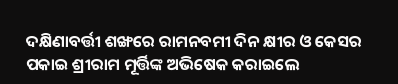ଦକ୍ଷିଣାବର୍ତ୍ତୀ ଶଙ୍ଖରେ ରାମନବମୀ ଦିନ କ୍ଷୀର ଓ କେସର ପକାଇ ଶ୍ରୀରାମ ମୂର୍ତ୍ତିଙ୍କ ଅଭିଷେକ କରାଇଲେ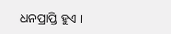ଧନପ୍ରାପ୍ତି ହୁଏ ।